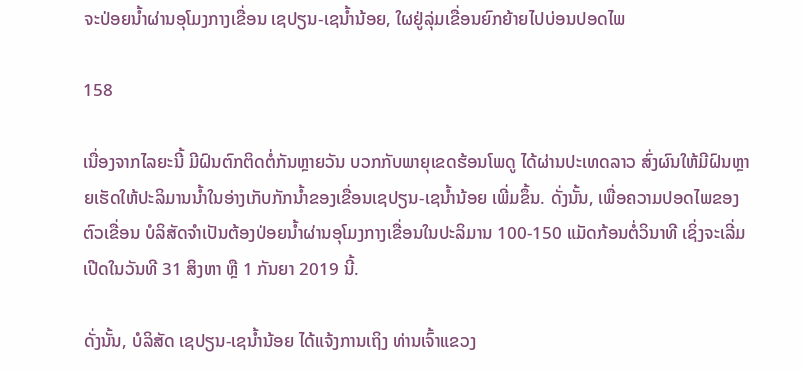ຈະປ່ອຍນໍ້າຜ່ານອຸໂມງກາງເຂື່ອນ ເຊປຽນ-ເຊນໍ້ານ້ອຍ, ໃຜຢູ່ລຸ່ມເຂື່ອນຍົກຍ້າຍໄປບ່ອນປອດໄພ

158

ເນື່ອງຈາກໄລຍະນີ້ ມີຝົນຕົກຕິດຕໍ່ກັນຫຼາຍວັນ ບວກກັບພາຍຸເຂດຮ້ອນໂພດູ ໄດ້ຜ່ານປະເທດລາວ ສົ່ງຜົນໃຫ້ມີຝົນຫຼາຍເຮັດໃຫ້ປະລິມານນໍ້າໃນອ່າງເກັບກັກນໍ້າຂອງເຂື່ອນເຊປຽນ-ເຊນໍ້ານ້ອຍ ເພີ່ມຂຶ້ນ. ດັ່ງນັ້ນ, ເພື່ອຄວາມປອດໄພຂອງຕົວເຂື່ອນ ບໍລິສັດຈຳເປັນຕ້ອງປ່ອຍນໍ້າຜ່ານອຸໂມງກາງເຂື່ອນໃນປະລິມານ 100-150 ແມັດກ້ອນຕໍ່ວິນາທີ ເຊິ່ງຈະເລີ່ມເປີດໃນວັນທີ 31 ສິງຫາ ຫຼື 1 ກັນຍາ 2019 ນີ້.

ດັ່ງນັ້ນ, ບໍລິສັດ ເຊປຽນ-ເຊນໍ້ານ້ອຍ ໄດ້ແຈ້ງການເຖິງ ທ່ານເຈົ້າແຂວງ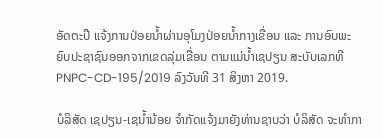ອັດຕະປື ແຈ້ງການປ່ອຍນໍ້າຜ່ານອຸໂມງປ່ອຍນໍ້າກາງເຂື່ອນ ແລະ ການອົບພະຍົບປະຊາຊົນອອກຈາກເຂດລຸ່ມເຂື່ອນ ຕາມແມ່ນໍ້າເຊປຽນ ສະບັບເລກທີ PNPC-CD-195/2019 ລົງວັນທີ 31 ສິງຫາ 2019.

ບໍລິສັດ ເຊປຽນ-ເຊນໍ້ານ້ອຍ ຈຳກັດແຈ້ງມາຍັງທ່ານຊາບວ່າ ບໍລິສັດ ຈະທຳກາ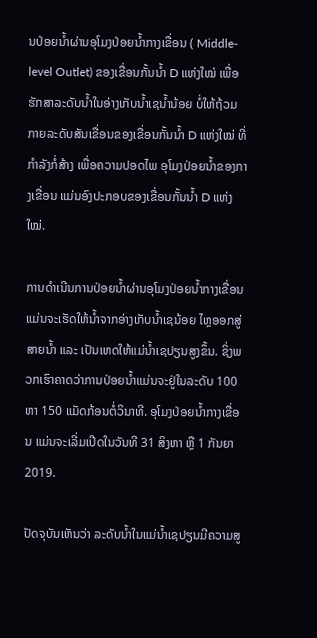ນປ່ອຍນໍ້າຜ່ານອຸໂມງປ່ອຍນໍ້າກາງເຂື່ອນ ( Middle-level Outlet) ຂອງເຂື່ອນກັ້ນນໍ້າ D ແຫ່ງໃໝ່ ເພື່ອຮັກສາລະດັບນໍ້າໃນອ່າງເກັບນໍ້າເຊນໍ້ານ້ອຍ ບໍ່ໃຫ້ຖ້ວມກາຍລະດັບສັນເຂື່ອນຂອງເຂື່ອນກັ້ນນໍ້າ D ແຫ່ງໃໝ່ ທີ່ກຳລັງກໍ່ສ້າງ ເພື່ອຄວາມປອດໄພ ອຸໂມງປ່ອຍນໍ້າຂອງກາງເຂື່ອນ ແມ່ນອົງປະກອບຂອງເຂື່ອນກັ້ນນໍ້າ D ແຫ່ງໃໝ່.

ການດຳເນີນການປ່ອຍນໍ້າຜ່ານອຸໂມງປ່ອຍນໍ້າກາງເຂື່ອນ ແມ່ນຈະເຮັດໃຫ້ນໍ້າຈາກອ່າງເກັບນໍ້າເຊນ້ອຍ ໄຫຼອອກສູ່ສາຍນໍ້າ ແລະ ເປັນເຫດໃຫ້ແມ່ນໍ້າເຊປຽນສູງຂຶ້ນ. ຊິ່ງພວກເຮົາຄາດວ່າການປ່ອຍນໍ້າແມ່ນຈະຢູ່ໃນລະດັບ 100 ຫາ 150 ແມັດກ້ອນຕໍ່ວິນາທີ. ອຸໂມງປ່ອຍນໍ້າກາງເຂື່ອນ ແມ່ນຈະເລີ່ມເປີດໃນວັນທີ 31 ສິງຫາ ຫຼື 1 ກັນຍາ 2019.

ປັດຈຸບັນເຫັນວ່າ ລະດັບນໍ້າໃນແມ່ນໍ້າເຊປຽນມີຄວາມສູ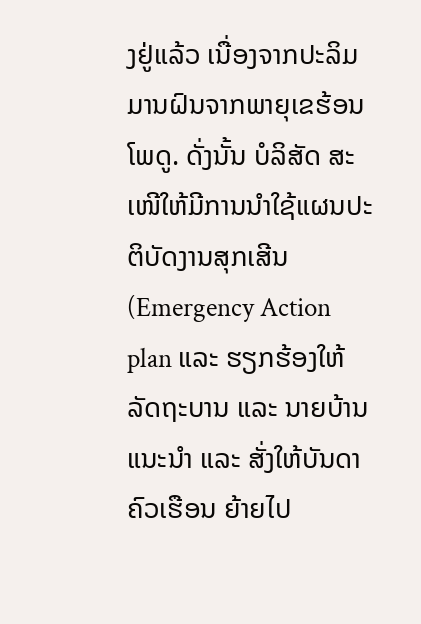ງຢູ່ແລ້ວ ເນື່ອງຈາກປະລິມມານຝົນຈາກພາຍຸເຂຮ້ອນໂພດູ. ດັ່ງນັ້ນ ບໍລິສັດ ສະເໜີໃຫ້ມີການນໍາໃຊ້ແຜນປະຕິບັດງານສຸກເສີນ (Emergency Action plan ແລະ ຮຽກຮ້ອງໃຫ້ລັດຖະບານ ແລະ ນາຍບ້ານ ແນະນຳ ແລະ ສັ່ງໃຫ້ບັນດາຄົວເຮືອນ ຍ້າຍໄປ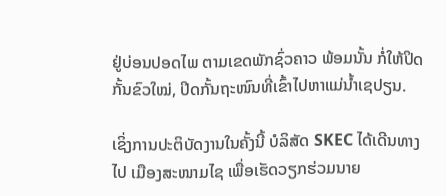ຢູ່ບ່ອນປອດໄພ ຕາມເຂດພັກຊົ່ວຄາວ ພ້ອມນັ້ນ ກໍ່ໃຫ້ປິດກັ້ນຂົວໃໝ່, ປິດກັ້ນຖະໜົນທີ່ເຂົ້າໄປຫາແມ່ນໍ້າເຊປຽນ.

ເຊິ່ງການປະຕິບັດງານໃນຄັ້ງນີ້ ບໍລິສັດ SKEC ໄດ້ເດີນທາງໄປ ເມືອງສະໜາມໄຊ ເພື່ອເຮັດວຽກຮ່ວມນາຍ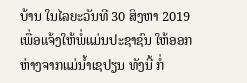ບ້ານ ໃນໄລຍະວັນທີ 30 ສິງຫາ 2019 ເພື່ອແຈ້ງໃຫ້ພໍ່ແມ່ນປະຊາຊົນ ໃຫ້ອອກຫ່າງຈາກແມ່ນໍ້າເຊປຽນ ທັງນີ້ ກໍ່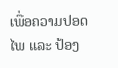ເພື່ອຄວາມປອດໄພ ແລະ ປ້ອງ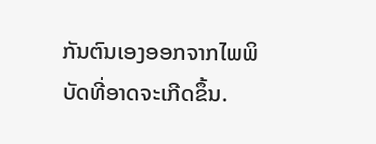ກັນຕົນເອງອອກຈາກໄພພິບັດທີ່ອາດຈະເກີດຂຶ້ນ.